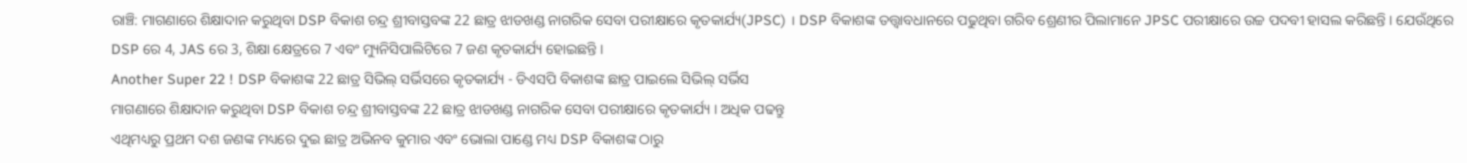ରାଞ୍ଚି: ମାଗଣାରେ ଶିକ୍ଷାଦାନ କରୁଥିବା DSP ବିକାଶ ଚନ୍ଦ୍ର ଶ୍ରୀବାସ୍ତବଙ୍କ 22 ଛାତ୍ର ଝାଡଖଣ୍ଡ ନାଗରିକ ସେବା ପରୀକ୍ଷାରେ କୃତକାର୍ଯ୍ୟ(JPSC) । DSP ବିକାଶଙ୍କ ତତ୍ତ୍ବାବଧାନରେ ପଢୁଥିବା ଗରିବ ଶ୍ରେଣୀର ପିଲାମାନେ JPSC ପରୀକ୍ଷାରେ ଉଚ୍ଚ ପଦବୀ ହାସଲ କରିଛନ୍ତି । ଯେଉଁଥିରେ DSP ରେ 4, JAS ରେ 3, ଶିକ୍ଷା କ୍ଷେତ୍ରରେ 7 ଏବଂ ମ୍ୟୁନିସିପାଲିଟିରେ 7 ଜଣ କୃତକାର୍ଯ୍ୟ ହୋଇଛନ୍ତି ।
Another Super 22 ! DSP ବିକାଶଙ୍କ 22 ଛାତ୍ର ସିଭିଲ୍ ସର୍ଭିସରେ କୃତକାର୍ଯ୍ୟ - ଡିଏସପି ବିକାଶଙ୍କ ଛାତ୍ର ପାଇଲେ ସିଭିଲ୍ ସର୍ଭିସ
ମାଗଣାରେ ଶିକ୍ଷାଦାନ କରୁଥିବା DSP ବିକାଶ ଚନ୍ଦ୍ର ଶ୍ରୀବାସ୍ତବଙ୍କ 22 ଛାତ୍ର ଝାଡଖଣ୍ଡ ନାଗରିକ ସେବା ପରୀକ୍ଷାରେ କୃତକାର୍ଯ୍ୟ । ଅଧିକ ପଢନ୍ତୁ
ଏଥିମଧ୍ୟରୁ ପ୍ରଥମ ଦଶ ଜଣଙ୍କ ମଧ୍ୟରେ ଦୁଇ ଛାତ୍ର ଅଭିନବ କୁମାର ଏବଂ ଭୋଲା ପାଣ୍ଡେ ମଧ୍ୟ DSP ବିକାଶଙ୍କ ଠାରୁ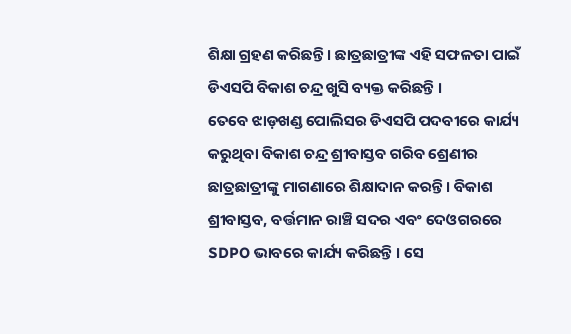ଶିକ୍ଷା ଗ୍ରହଣ କରିଛନ୍ତି । ଛାତ୍ରଛାତ୍ରୀଙ୍କ ଏହି ସଫଳତା ପାଇଁ ଡିଏସପି ବିକାଶ ଚନ୍ଦ୍ର ଖୁସି ବ୍ୟକ୍ତ କରିଛନ୍ତି ।
ତେବେ ଝାଡ଼ଖଣ୍ଡ ପୋଲିସର ଡିଏସପି ପଦବୀରେ କାର୍ଯ୍ୟ କରୁଥିବା ବିକାଶ ଚନ୍ଦ୍ର ଶ୍ରୀବାସ୍ତବ ଗରିବ ଶ୍ରେଣୀର ଛାତ୍ରଛାତ୍ରୀଙ୍କୁ ମାଗଣାରେ ଶିକ୍ଷାଦାନ କରନ୍ତି । ବିକାଶ ଶ୍ରୀବାସ୍ତବ, ବର୍ତ୍ତମାନ ରାଞ୍ଚି ସଦର ଏବଂ ଦେଓଗରରେ SDPO ଭାବରେ କାର୍ଯ୍ୟ କରିଛନ୍ତି । ସେ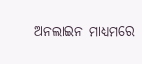ଅନଲାଇନ ମାଧ୍ୟମରେ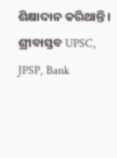ଶିକ୍ଷାଦାନ କରିଥାନ୍ତି । ଶ୍ରୀବାସ୍ତବ UPSC, JPSP, Bank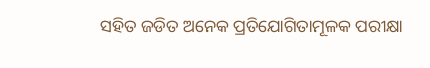ସହିତ ଜଡିତ ଅନେକ ପ୍ରତିଯୋଗିତାମୂଳକ ପରୀକ୍ଷା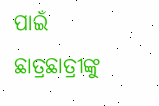ପାଇଁ ଛାତ୍ରଛାତ୍ରୀଙ୍କୁ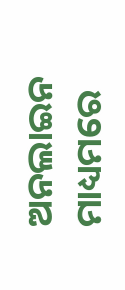ଅନଲାଇନ ମାଧ୍ୟମରେ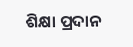ଶିକ୍ଷା ପ୍ରଦାନ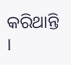କରିଥାନ୍ତି ।